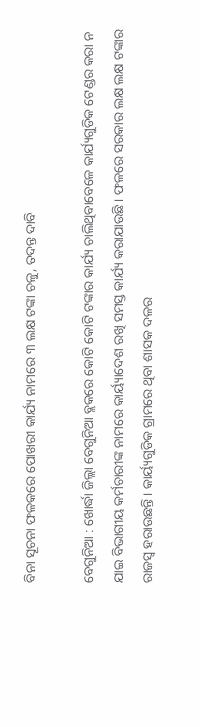ବିନା ସୂଚନା ଫଳକରେ ପୋଖରୀ କାର୍ଯ୍ୟ ନାମରେ ୩ ଲକ୍ଷ ଟଙ୍କା ଚଳୁ, ତଦନ୍ତ ଦାବି

ବେଗୁନିଆ : ଖୋର୍ଦ୍ଧା ଜିଲ୍ଲା ବେଗୁନିଆ ବ୍ଲକରେ କୋଟି କୋଟି ଟଙ୍କାର କାର୍ଯ୍ୟ ଚାଲିଥିବାବେଳେ କାର୍ଯ୍ୟଗୁଡିକ ଟେଣ୍ଡର କରା ନ ଯାଇ ବିଭାଗୀୟ କର୍ମଚାରୀଙ୍କ ନାମରେ କାର୍ୟ୍ୟାଦେଶ ରଖି ସମସ୍ତ କାର୍ଯ୍ୟ କରାଯାଉଛି । ଫଳରେ ସରକାର ଲକ୍ଷ ଲକ୍ଷ ଟଙ୍କାର ରାଜସ୍ୱ ହରାଉଛନ୍ତି । କାର୍ୟ୍ୟଗୁଡିକ ଗ୍ରାମରେ ଥିବା ଶାସକ ଦଳର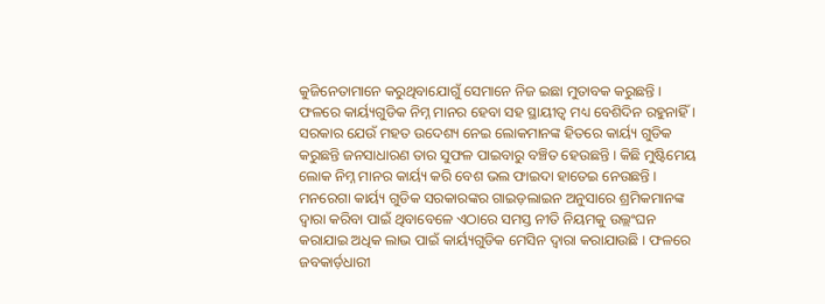କୁଜିନେତାମାନେ କରୁଥିବାଯୋଗୁଁ ସେମାନେ ନିଜ ଇଛା ମୁତାବକ କରୁଛନ୍ତି । ଫଳରେ କାର୍ୟ୍ୟଗୁଡିକ ନିମ୍ନ ମାନର ହେବା ସହ ସ୍ଥାୟୀତ୍ୱ ମଧ୍ୟ ବେଶିଦିନ ରହୁନାହିଁ । ସରକାର ଯେଉଁ ମହତ ଉଦେଶ୍ୟ ନେଇ ଲୋକମାନଙ୍କ ହିତରେ କାର୍ୟ୍ୟ ଗୁଡିକ କରୁଛନ୍ତି ଜନସାଧାରଣ ତାର ସୁଫଳ ପାଇବାରୁ ବଞ୍ଚିତ ହେଉଛନ୍ତି । କିଛି ମୁଷ୍ଟିମେୟ ଲୋକ ନିମ୍ନ ମାନର କାର୍ୟ୍ୟ କରି ବେଶ ଭଲ ଫାଇଦା ହାତେଇ ନେଉଛନ୍ତି । ମନରେଗା କାର୍ୟ୍ୟ ଗୁଡିକ ସରକାରଙ୍କର ଗାଇଡ଼ଲାଇନ ଅନୁସାରେ ଶ୍ରମିକମାନଙ୍କ ଦ୍ୱାରା କରିବା ପାଇଁ ଥିବାବେଳେ ଏଠାରେ ସମସ୍ତ ନୀତି ନିୟମକୁ ଉଲ୍ଲଂଘନ କରାଯାଇ ଅଧିକ ଲାଭ ପାଇଁ କାର୍ୟ୍ୟଗୁଡିକ ମେସିନ ଦ୍ୱାରା କରାଯାଉଛି । ଫଳରେ ଜବକାର୍ଡ଼ଧାରୀ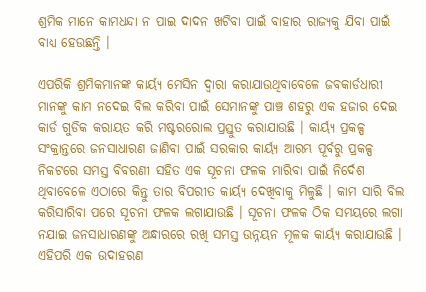ଶ୍ରମିକ ମାନେ କାମଧନ୍ଦା ନ ପାଇ ଦାଦନ ଖଟିବା ପାଇଁ ବାହାର ରାଜ୍ୟକୁ ଯିବା ପାଇଁ ବାଧ୍ୟ ହେଉଛନ୍ତି ।

ଏପରିକି ଶ୍ରମିକମାନଙ୍କ କାର୍ୟ୍ୟ ମେସିନ ଦ୍ୱାରା କରାଯାଉଥିବାବେଳେ ଜବକାର୍ଡଧାରୀ ମାନଙ୍କୁ କାମ ନଦେଇ ବିଲ କରିବା ପାଇଁ ସେମାନଙ୍କୁ ପାଞ୍ଚ ଶହରୁ ଏକ ହଜାର ଦେଇ କାର୍ଡ ଗୁଡିକ କରାୟତ କରି ମଷ୍ଟରରୋଲ ପ୍ରସ୍ତୁତ କରାଯାଉଛି । କାର୍ୟ୍ୟ ପ୍ରକଳ୍ପ ସଂକ୍ରାନ୍ତରେ ଜନସାଧାରଣ ଜାଣିବା ପାଇଁ ସରକାର କାର୍ୟ୍ୟ ଆରମ୍ଭ ପୂର୍ବରୁ ପ୍ରକଳ୍ପ ନିକଟରେ ସମସ୍ତ ବିବରଣୀ ସହିତ ଏକ ସୂଚନା ଫଳକ ମାରିବା ପାଇଁ ନିର୍ଦେଶ ଥିବାବେଳେ ଏଠାରେ କିନ୍ତୁ ତାର ବିପରୀତ କାର୍ୟ୍ୟ ଦେଖିବାକୁ ମିଳୁଛି । କାମ ସାରି ବିଲ କରିସାରିବା ପରେ ସୂଚନା ଫଳକ ଲଗାଯାଉଛି । ସୂଚନା ଫଳକ ଠିକ ସମୟରେ ଲଗା ନଯାଇ ଜନସାଧାରଣଙ୍କୁ ଅନ୍ଧାରରେ ରଖି ସମସ୍ତ ଉନ୍ନୟନ ମୂଳକ କାର୍ୟ୍ୟ କରାଯାଉଛି । ଏହିପରି ଏକ ଉଦାହରଣ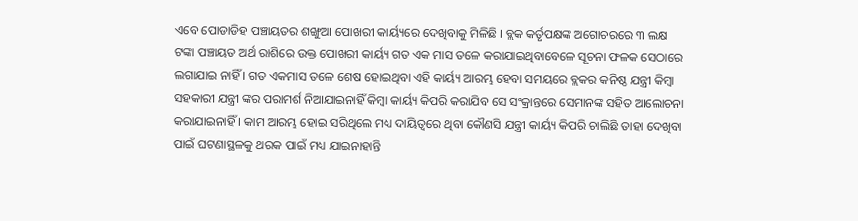ଏବେ ପୋଡାଡିହ ପଞ୍ଚାୟତର ଶଙ୍ଖୁଆ ପୋଖରୀ କାର୍ୟ୍ୟରେ ଦେଖିବାକୁ ମିଳିଛି । ବ୍ଲକ କର୍ତୃପକ୍ଷଙ୍କ ଅଗୋଚରରେ ୩ ଲକ୍ଷ ଟଙ୍କା ପଞ୍ଚାୟତ ଅର୍ଥ ରାଶିରେ ଉକ୍ତ ପୋଖରୀ କାର୍ୟ୍ୟ ଗତ ଏକ ମାସ ତଳେ କରାଯାଇଥିବାବେଳେ ସୂଚନା ଫଳକ ସେଠାରେ ଲଗାଯାଇ ନାହିଁ । ଗତ ଏକମାସ ତଳେ ଶେଷ ହୋଇଥିବା ଏହି କାର୍ୟ୍ୟ ଆରମ୍ଭ ହେବା ସମୟରେ ବ୍ଲକର କନିଷ୍ଠ ଯନ୍ତ୍ରୀ କିମ୍ବା ସହକାରୀ ଯନ୍ତ୍ରୀ ଙ୍କର ପରାମର୍ଶ ନିଆଯାଇନାହିଁ କିମ୍ବା କାର୍ୟ୍ୟ କିପରି କରାଯିବ ସେ ସଂକ୍ରାନ୍ତରେ ସେମାନଙ୍କ ସହିତ ଆଲୋଚନା କରାଯାଇନାହିଁ । କାମ ଆରମ୍ଭ ହୋଇ ସରିଥିଲେ ମଧ୍ୟ ଦାୟିତ୍ୱରେ ଥିବା କୌଣସି ଯନ୍ତ୍ରୀ କାର୍ୟ୍ୟ କିପରି ଚାଲିଛି ତାହା ଦେଖିବା ପାଇଁ ଘଟଣାସ୍ଥଳକୁ ଥରକ ପାଇଁ ମଧ୍ୟ ଯାଇନାହାନ୍ତି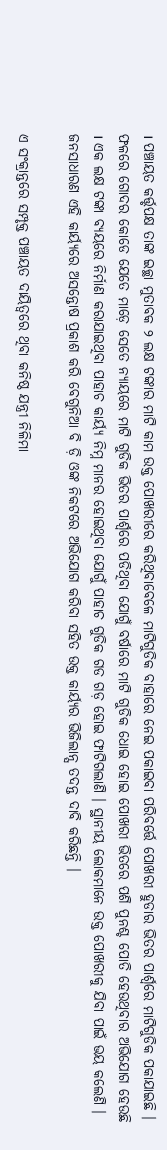। ପଞ୍ଚାୟତ କର୍ତ୍ତୃପକ୍ଷ ତାଙ୍କ ଇଚ୍ଛା ମୁତାବକ ୨ ଲକ୍ଷ ଟଙ୍କାର ମାଟି କାମ ଉକ୍ତ ପୋଖରୀରେ କରିଥିବାବେଳେ ମାଟିଗୁଡିକ ବାହାରେ ନେଇ ପକାଇବା ପରିବର୍ତ୍ତେ ପୋଖରୀ ହୁଡାର ଭିତର ପାର୍ଶ୍ଵରେ ମାଟିଗୁଡିକ ପକାଯାଇଛି । ଫଳରେ ଗୋଦର କୋଡେ ଯେତେ ମାଡ଼େ ସେତେ ନ୍ୟାୟରେ ମାଟି ଗୁଡିକ ଭିତର ପାର୍ଶ୍ଵରେ ପଡିଥିବା ଯୋଗୁଁ ବର୍ଷାରେ ମାଟି ଗୁଡିକ ଧୋଇ ହୋଇ ପୋଖରୀ ଭିତରେ ପଶି ପୁନଶ୍ଚ ପୋତି ହେଉଥିବାର ଅଭିଯୋଗ ହେଉଛି । ଏକ ଲକ୍ଷ ଟଙ୍କା ବ୍ୟୟରେ ନିର୍ମାଣ କରାଯାଇଥିବା ପାହାଚ କାର୍ୟ୍ୟ ନିମ୍ନ ମାନର ହୋଇଥିବା ଯୋଗୁଁ ପାହାଚ ଗୁଡିକ ଗଡ ଗଡ଼ ହୋଇ ଫାଟିଗଲାଣି । ସ୍ଥାନୀୟ ଲୋକମାନେ ଉକ୍ତ ପୋଖରୀକୁ ଯିବା ପାଇଁ ଭୟ କଲେଣି । ଜନସାଧାରଣ ଏହି କାର୍ୟ୍ୟରେ ଅସନ୍ତୋଷ ପ୍ରକାଶ କରି ବେଗୁନିଆ ବି ଡ଼ି ଓଙ୍କ ନିକଟରେ ଅଭିଯୋଗ କରିବା ସହିତ ଉକ୍ତ କାର୍ୟ୍ୟର ଭିଜିଲାନ୍ସ ତଦନ୍ତ ଦାବି କରିଛନ୍ତି ।

ଏ ସଂକ୍ରାନ୍ତରେ ସମ୍ପୃକ୍ତ ପଞ୍ଚାୟତ ଦାୟିତ୍ୱରେ ଥିବା କନିଷ୍ଠ ଯନ୍ତ୍ରୀ ନିଳିମା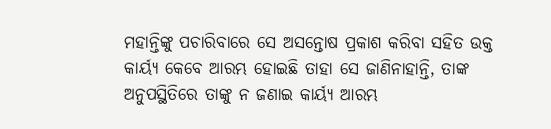ମହାନ୍ତିଙ୍କୁ ପଚାରିବାରେ ସେ ଅସନ୍ତୋଷ ପ୍ରକାଶ କରିବା ସହିତ ଉକ୍ତ କାର୍ୟ୍ୟ କେବେ ଆରମ୍ଭ ହୋଇଛି ତାହା ସେ ଜାଣିନାହାନ୍ତି, ତାଙ୍କ ଅନୁପସ୍ଥିତିରେ ତାଙ୍କୁ ନ ଜଣାଇ କାର୍ୟ୍ୟ ଆରମ୍ଭ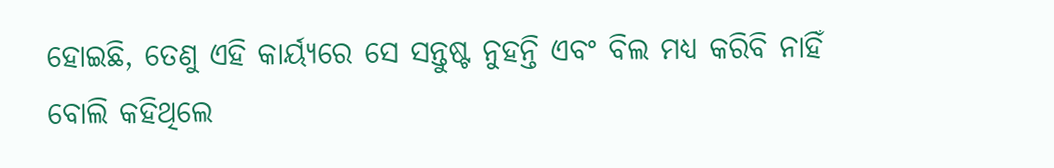ହୋଇଛି, ତେଣୁ ଏହି କାର୍ୟ୍ୟରେ ସେ ସନ୍ତୁଷ୍ଟ ନୁହନ୍ତି ଏବଂ ବିଲ ମଧ୍ୟ କରିବି ନାହିଁ ବୋଲି କହିଥିଲେ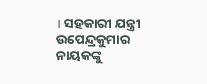। ସହକାରୀ ଯନ୍ତ୍ରୀ ଉପେନ୍ଦ୍ରକୁମାର ନାୟକଙ୍କୁ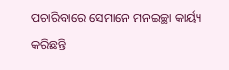ପଚାରିବାରେ ସେମାନେ ମନଇଚ୍ଛା କାର୍ୟ୍ୟ କରିଛନ୍ତି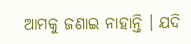ଆମକୁ ଜଣାଇ ନାହାନ୍ତି । ଯଦି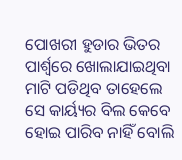ପୋଖରୀ ହୁଡାର ଭିତର ପାର୍ଶ୍ଵରେ ଖୋଲାଯାଇଥିବା ମାଟି ପଡିଥିବ ତାହେଲେ ସେ କାର୍ୟ୍ୟର ବିଲ କେବେ ହୋଇ ପାରିବ ନାହିଁ ବୋଲି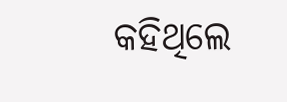କହିଥିଲେ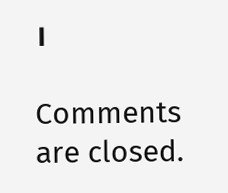।

Comments are closed.